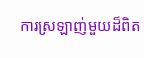ការស្រឡាញ់មួយដ៏ពិត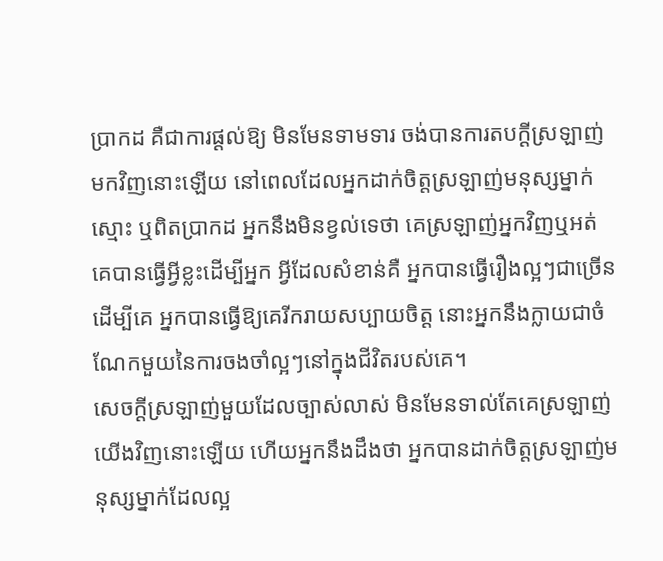ប្រាកដ គឺជាការផ្ដល់ឱ្យ មិនមែនទាមទារ ចង់បានការតបក្ដីស្រឡាញ់មកវិញនោះឡើយ នៅពេលដែលអ្នកដាក់ចិត្តស្រឡាញ់មនុស្សម្នាក់ស្មោះ ឬពិតប្រាកដ អ្នកនឹងមិនខ្វល់ទេថា គេស្រឡាញ់អ្នកវិញឬអត់ គេបានធ្វើអ្វីខ្លះដើម្បីអ្នក អ្វីដែលសំខាន់គឺ អ្នកបានធ្វើរឿងល្អៗជាច្រើនដើម្បីគេ អ្នកបានធ្វើឱ្យគេរីករាយសប្បាយចិត្ត នោះអ្នកនឹងក្លាយជាចំណែកមួយនៃការចងចាំល្អៗនៅក្នុងជីវិតរបស់គេ។
សេចក្ដីស្រឡាញ់មួយដែលច្បាស់លាស់ មិនមែនទាល់តែគេស្រឡាញ់យើងវិញនោះឡើយ ហើយអ្នកនឹងដឹងថា អ្នកបានដាក់ចិត្តស្រឡាញ់មនុស្សម្នាក់ដែលល្អ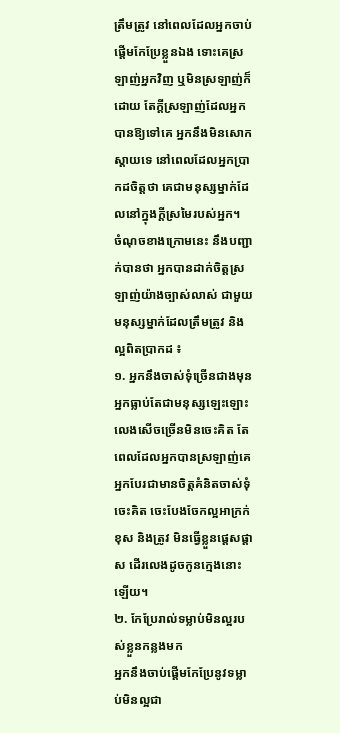ត្រឹមត្រូវ នៅពេលដែលអ្នកចាប់ផ្ដើមកែប្រែខ្លួនឯង ទោះគេស្រឡាញ់អ្នកវិញ ឬមិនស្រឡាញ់ក៏ដោយ តែក្ដីស្រឡាញ់ដែលអ្នកបានឱ្យទៅគេ អ្នកនឹងមិនសោកស្ដាយទេ នៅពេលដែលអ្នកប្រាកដចិត្តថា គេជាមនុស្សម្នាក់ដែលនៅក្នុងក្ដីស្រមៃរបស់អ្នក។
ចំណុចខាងក្រោមនេះ នឹងបញ្ជាក់បានថា អ្នកបានដាក់ចិត្តស្រឡាញ់យ៉ាងច្បាស់លាស់ ជាមួយមនុស្សម្នាក់ដែលត្រឹមត្រូវ និងល្អពិតប្រាកដ ៖
១. អ្នកនឹងចាស់ទុំច្រើនជាងមុន
អ្នកធ្លាប់តែជាមនុស្សឡេះឡោះលេងសើចច្រើនមិនចេះគិត តែពេលដែលអ្នកបានស្រឡាញ់គេ អ្នកបែរជាមានចិត្តគំនិតចាស់ទុំ ចេះគិត ចេះបែងចែកល្អអាក្រក់ ខុស និងត្រូវ មិនធ្វើខ្លួនផ្ដេសផ្ដាស ដើរលេងដូចកូនក្មេងនោះឡើយ។
២. កែប្រែរាល់ទម្លាប់មិនល្អរបស់ខ្លួនកន្លងមក
អ្នកនឹងចាប់ផ្ដើមកែប្រែនូវទម្លាប់មិនល្អជា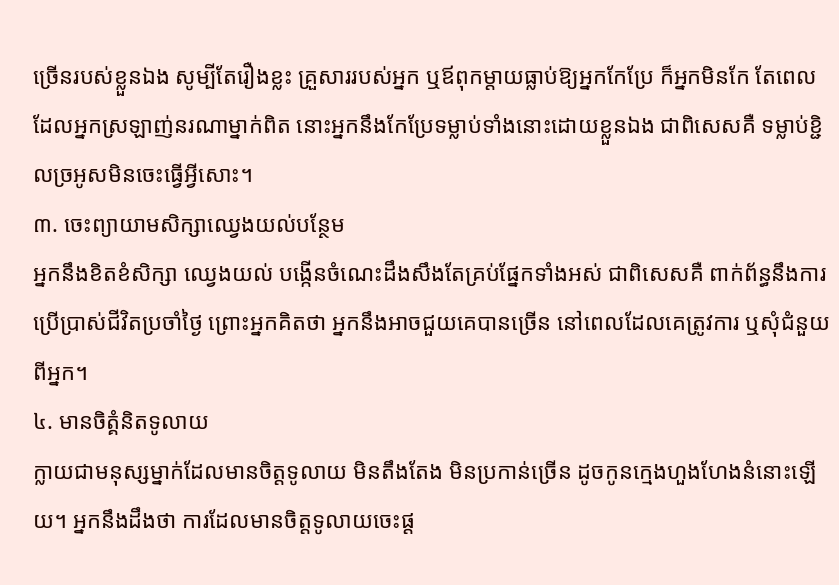ច្រើនរបស់ខ្លួនឯង សូម្បីតែរឿងខ្លះ គ្រួសាររបស់អ្នក ឬឪពុកម្ដាយធ្លាប់ឱ្យអ្នកកែប្រែ ក៏អ្នកមិនកែ តែពេលដែលអ្នកស្រឡាញ់នរណាម្នាក់ពិត នោះអ្នកនឹងកែប្រែទម្លាប់ទាំងនោះដោយខ្លួនឯង ជាពិសេសគឺ ទម្លាប់ខ្ជិលច្រអូសមិនចេះធ្វើអ្វីសោះ។
៣. ចេះព្យាយាមសិក្សាឈ្វេងយល់បន្ថែម
អ្នកនឹងខិតខំសិក្សា ឈ្វេងយល់ បង្កើនចំណេះដឹងសឹងតែគ្រប់ផ្នែកទាំងអស់ ជាពិសេសគឺ ពាក់ព័ន្ធនឹងការប្រើប្រាស់ជីវិតប្រចាំថ្ងៃ ព្រោះអ្នកគិតថា អ្នកនឹងអាចជួយគេបានច្រើន នៅពេលដែលគេត្រូវការ ឬសុំជំនួយពីអ្នក។
៤. មានចិត្គំនិតទូលាយ
ក្លាយជាមនុស្សម្នាក់ដែលមានចិត្តទូលាយ មិនតឹងតែង មិនប្រកាន់ច្រើន ដូចកូនក្មេងហួងហែងនំនោះឡើយ។ អ្នកនឹងដឹងថា ការដែលមានចិត្តទូលាយចេះផ្ដ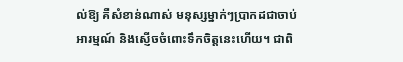ល់ឱ្យ គឺសំខាន់ណាស់ មនុស្សម្នាក់ៗប្រាកដជាចាប់អារម្មណ៍ និងស្ញើចចំពោះទឹកចិត្តនេះហើយ។ ជាពិ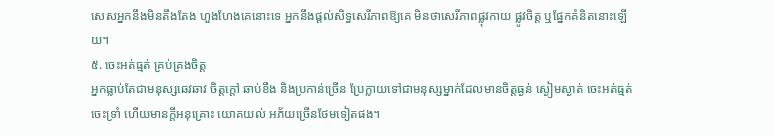សេសអ្នកនឹងមិនតឹងតែង ហួងហែងគេនោះទេ អ្នកនឹងផ្ដល់សិទ្ធសេរីភាពឱ្យគេ មិនថាសេរីភាពផ្លុវកាយ ផ្លូវចិត្ត ឬផ្នែកគំនិតនោះឡើយ។
៥. ចេះអត់ធ្មត់ គ្រប់គ្រងចិត្ត
អ្នកធ្លាប់តែជាមនុស្សឆេវឆាវ ចិត្តក្ដៅ ឆាប់ខឹង និងប្រកាន់ច្រើន ប្រែក្លាយទៅជាមនុស្សម្នាក់ដែលមានចិត្តធ្ងន់ ស្ងៀមស្ងាត់ ចេះអត់ធ្មត់ ចេះទ្រាំ ហើយមានក្ដីអនុគ្រោះ យោគយល់ អភ័យច្រើនថែមទៀតផង។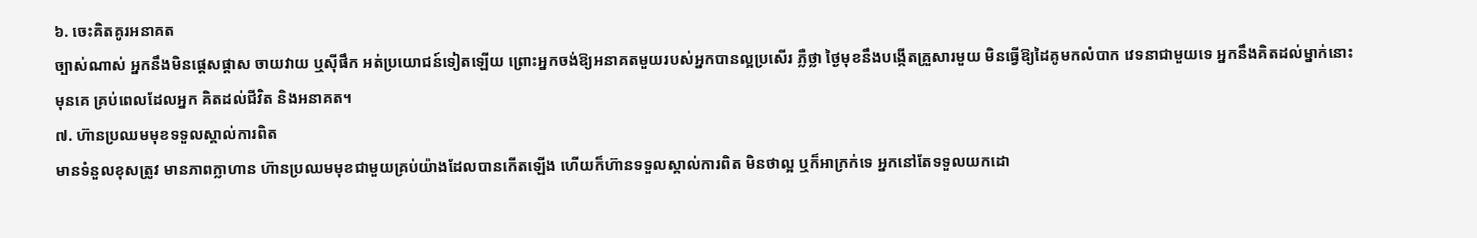៦. ចេះគិតគូរអនាគត
ច្បាស់ណាស់ អ្នកនឹងមិនផ្ដេសផ្ដាស ចាយវាយ ឬស៊ីផឹក អត់ប្រយោជន៍ទៀតឡើយ ព្រោះអ្នកចង់ឱ្យអនាគតមួយរបស់អ្នកបានល្អប្រសើរ ភ្លឺថ្លា ថ្ងៃមុខនឹងបង្កើតគ្រួសារមួយ មិនធ្វើឱ្យដៃគូមកលំបាក វេទនាជាមួយទេ អ្នកនឹងគិតដល់ម្នាក់នោះមុនគេ គ្រប់ពេលដែលអ្នក គិតដល់ជីវិត និងអនាគត។
៧. ហ៊ានប្រឈមមុខទទួលស្គាល់ការពិត
មានទំនួលខុសត្រូវ មានភាពក្លាហាន ហ៊ានប្រឈមមុខជាមួយគ្រប់យ៉ាងដែលបានកើតឡើង ហើយក៏ហ៊ានទទួលស្គាល់ការពិត មិនថាល្អ ឬក៏អាក្រក់ទេ អ្នកនៅតែទទួលយកដោ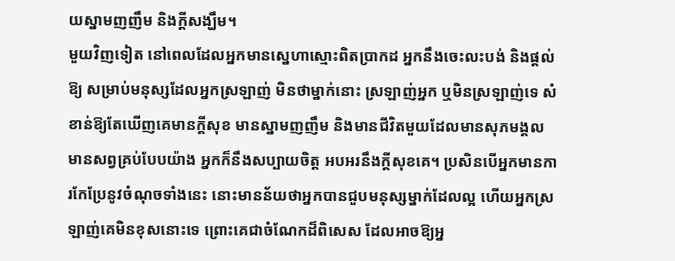យស្នាមញញឹម និងក្ដីសង្ឃឹម។
មួយវិញទៀត នៅពេលដែលអ្នកមានស្នេហាស្មោះពិតប្រាកដ អ្នកនឹងចេះលះបង់ និងផ្ដល់ឱ្យ សម្រាប់មនុស្សដែលអ្នកស្រឡាញ់ មិនថាម្នាក់នោះ ស្រឡាញ់អ្នក ឬមិនស្រឡាញ់ទេ សំខាន់ឱ្យតែឃើញគេមានក្ដីសុខ មានស្នាមញញឹម និងមានជីវិតមួយដែលមានសុភមង្គល មានសព្វគ្រប់បែបយ៉ាង អ្នកក៏នឹងសប្បាយចិត្ត អបអរនឹងក្ដីសុខគេ។ ប្រសិនបើអ្នកមានការកែប្រែនូវចំណុចទាំងនេះ នោះមានន័យថាអ្នកបានជួបមនុស្សម្នាក់ដែលល្អ ហើយអ្នកស្រឡាញ់គេមិនខុសនោះទេ ព្រោះគេជាចំណែកដ៏ពិសេស ដែលអាចឱ្យអ្ន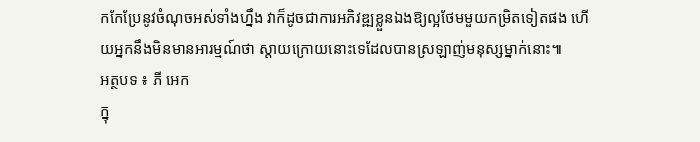កកែប្រែនូវចំណុចអស់ទាំងហ្នឹង វាក៏ដូចជាការអភិវឌ្ឍខ្លួនឯងឱ្យល្អថែមមួយកម្រិតទៀតផង ហើយអ្នកនឹងមិនមានអារម្មណ៍ថា ស្ដាយក្រោយនោះទេដែលបានស្រឡាញ់មនុស្សម្នាក់នោះ៕
អត្ថបទ ៖ ភី អេក
ក្នុ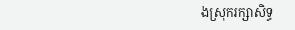ងស្រុករក្សាសិទ្ធ